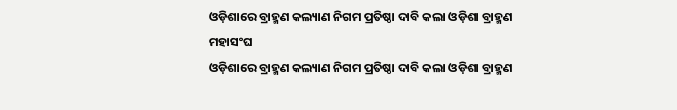ଓଡ଼ିଶାରେ ବ୍ରାହ୍ମଣ କଲ୍ୟାଣ ନିଗମ ପ୍ରତିଷ୍ଠା ଦାବି କଲା ଓଡ଼ିଶା ବ୍ରାହ୍ମଣ ମହାସଂଘ
ଓଡ଼ିଶାରେ ବ୍ରାହ୍ମଣ କଲ୍ୟାଣ ନିଗମ ପ୍ରତିଷ୍ଠା ଦାବି କଲା ଓଡ଼ିଶା ବ୍ରାହ୍ମଣ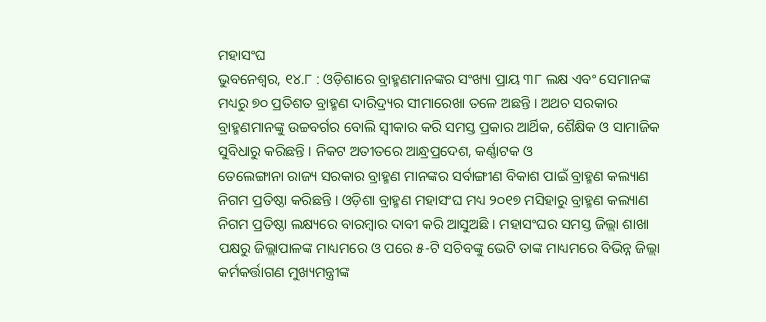ମହାସଂଘ
ଭୁବନେଶ୍ୱର, ୧୪.୮ : ଓଡ଼ିଶାରେ ବ୍ରାହ୍ମଣମାନଙ୍କର ସଂଖ୍ୟା ପ୍ରାୟ ୩୮ ଲକ୍ଷ ଏବଂ ସେମାନଙ୍କ ମଧ୍ୟରୁ ୭୦ ପ୍ରତିଶତ ବ୍ରାହ୍ମଣ ଦାରିଦ୍ର୍ୟର ସୀମାରେଖା ତଳେ ଅଛନ୍ତି । ଅଥଚ ସରକାର
ବ୍ରାହ୍ମଣମାନଙ୍କୁ ଉଚ୍ଚବର୍ଗର ବୋଲି ସ୍ୱୀକାର କରି ସମସ୍ତ ପ୍ରକାର ଆର୍ଥିକ, ଶୈକ୍ଷିକ ଓ ସାମାଜିକ ସୁବିଧାରୁ କରିଛନ୍ତି । ନିକଟ ଅତୀତରେ ଆନ୍ଧ୍ରପ୍ରଦେଶ, କର୍ଣ୍ଣାଟକ ଓ
ତେଲେଙ୍ଗାନା ରାଜ୍ୟ ସରକାର ବ୍ରାହ୍ମଣ ମାନଙ୍କର ସର୍ବାଙ୍ଗୀଣ ବିକାଶ ପାଇଁ ବ୍ରାହ୍ମଣ କଲ୍ୟାଣ ନିଗମ ପ୍ରତିଷ୍ଠା କରିଛନ୍ତି । ଓଡ଼ିଶା ବ୍ରାହ୍ମଣ ମହାସଂଘ ମଧ୍ୟ ୨୦୧୭ ମସିହାରୁ ବ୍ରାହ୍ମଣ କଲ୍ୟାଣ
ନିଗମ ପ୍ରତିଷ୍ଠା ଲକ୍ଷ୍ୟରେ ବାରମ୍ବାର ଦାବୀ କରି ଆସୁଅଛି । ମହାସଂଘର ସମସ୍ତ ଜିଲ୍ଲା ଶାଖା ପକ୍ଷରୁ ଜିଲ୍ଲାପାଳଙ୍କ ମାଧ୍ୟମରେ ଓ ପରେ ୫-ଟି ସଚିବଙ୍କୁ ଭେଟି ତାଙ୍କ ମାଧ୍ୟମରେ ବିଭିନ୍ନ ଜିଲ୍ଲା
କର୍ମକର୍ତ୍ତାଗଣ ମୁଖ୍ୟମନ୍ତ୍ରୀଙ୍କ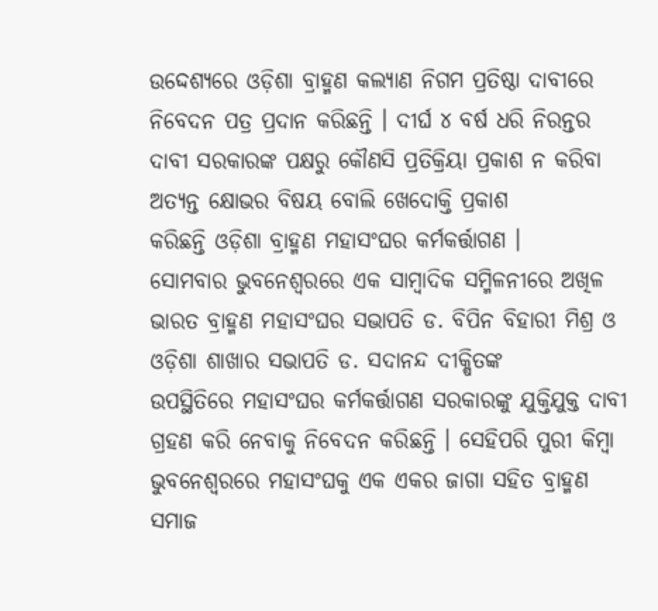ଉଦ୍ଦେଶ୍ୟରେ ଓଡ଼ିଶା ବ୍ରାହ୍ମଣ କଲ୍ୟାଣ ନିଗମ ପ୍ରତିଷ୍ଠା ଦାବୀରେ ନିବେଦନ ପତ୍ର ପ୍ରଦାନ କରିଛନ୍ତି । ଦୀର୍ଘ ୪ ବର୍ଷ ଧରି ନିରନ୍ତର ଦାବୀ ସରକାରଙ୍କ ପକ୍ଷରୁ କୌଣସି ପ୍ରତିକ୍ରିୟା ପ୍ରକାଶ ନ କରିବା ଅତ୍ୟନ୍ତ କ୍ଷୋଭର ବିଷୟ ବୋଲି ଖେଦୋକ୍ତି ପ୍ରକାଶ
କରିଛନ୍ତି ଓଡ଼ିଶା ବ୍ରାହ୍ମଣ ମହାସଂଘର କର୍ମକର୍ତ୍ତାଗଣ ।
ସୋମବାର ଭୁବନେଶ୍ୱରରେ ଏକ ସାମ୍ବାଦିକ ସମ୍ମିଳନୀରେ ଅଖିଳ ଭାରତ ବ୍ରାହ୍ମଣ ମହାସଂଘର ସଭାପତି ଡ. ବିପିନ ବିହାରୀ ମିଶ୍ର ଓ ଓଡ଼ିଶା ଶାଖାର ସଭାପତି ଡ. ସଦାନନ୍ଦ ଦୀକ୍ଷିତଙ୍କ
ଉପସ୍ଥିତିରେ ମହାସଂଘର କର୍ମକର୍ତ୍ତାଗଣ ସରକାରଙ୍କୁ ଯୁକ୍ତିଯୁକ୍ତ ଦାବୀ ଗ୍ରହଣ କରି ନେବାକୁ ନିବେଦନ କରିଛନ୍ତି । ସେହିପରି ପୁରୀ କିମ୍ବା ଭୁବନେଶ୍ୱରରେ ମହାସଂଘକୁ ଏକ ଏକର ଜାଗା ସହିତ ବ୍ରାହ୍ମଣ ସମାଜ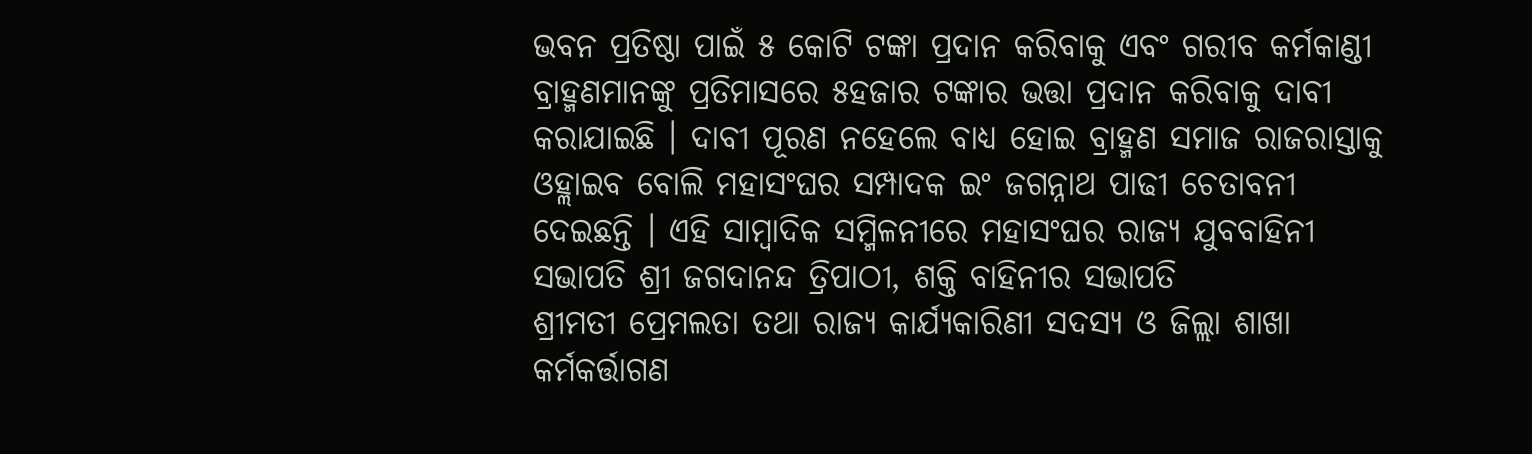ଭବନ ପ୍ରତିଷ୍ଠା ପାଇଁ ୫ କୋଟି ଟଙ୍କା ପ୍ରଦାନ କରିବାକୁ ଏବଂ ଗରୀବ କର୍ମକାଣ୍ଡୀ ବ୍ରାହ୍ମଣମାନଙ୍କୁ ପ୍ରତିମାସରେ ୫ହଜାର ଟଙ୍କାର ଭତ୍ତା ପ୍ରଦାନ କରିବାକୁ ଦାବୀ
କରାଯାଇଛି । ଦାବୀ ପୂରଣ ନହେଲେ ବାଧ୍ୟ ହୋଇ ବ୍ରାହ୍ମଣ ସମାଜ ରାଜରାସ୍ତାକୁ ଓହ୍ଲାଇବ ବୋଲି ମହାସଂଘର ସମ୍ପାଦକ ଇଂ ଜଗନ୍ନାଥ ପାଢୀ ଚେତାବନୀ ଦେଇଛନ୍ତି । ଏହି ସାମ୍ବାଦିକ ସମ୍ମିଳନୀରେ ମହାସଂଘର ରାଜ୍ୟ ଯୁବବାହିନୀ ସଭାପତି ଶ୍ରୀ ଜଗଦାନନ୍ଦ ତ୍ରିପାଠୀ, ଶକ୍ତି ବାହିନୀର ସଭାପତି
ଶ୍ରୀମତୀ ପ୍ରେମଲତା ତଥା ରାଜ୍ୟ କାର୍ଯ୍ୟକାରିଣୀ ସଦସ୍ୟ ଓ ଜିଲ୍ଲା ଶାଖା କର୍ମକର୍ତ୍ତାଗଣ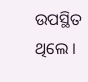ଉପସ୍ଥିତ ଥିଲେ ।